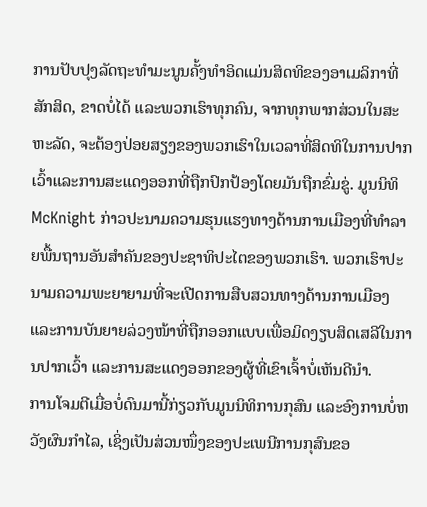ການປັບປຸງລັດຖະທໍາມະນູນຄັ້ງທໍາອິດແມ່ນສິດທິຂອງອາເມລິກາທີ່ສັກສິດ, ຂາດບໍ່ໄດ້ ແລະພວກເຮົາທຸກຄົນ, ຈາກທຸກພາກສ່ວນໃນສະຫະລັດ, ຈະຕ້ອງປ່ອຍສຽງຂອງພວກເຮົາໃນເວລາທີ່ສິດທິໃນການປາກເວົ້າແລະການສະແດງອອກທີ່ຖືກປົກປ້ອງໂດຍມັນຖືກຂົ່ມຂູ່. ມູນນິທິ McKnight ກ່າວປະນາມຄວາມຮຸນແຮງທາງດ້ານການເມືອງທີ່ທຳລາຍພື້ນຖານອັນສຳຄັນຂອງປະຊາທິປະໄຕຂອງພວກເຮົາ. ພວກເຮົາປະນາມຄວາມພະຍາຍາມທີ່ຈະເປີດການສືບສວນທາງດ້ານການເມືອງ ແລະການບັນຍາຍລ່ວງໜ້າທີ່ຖືກອອກແບບເພື່ອມິດງຽບສິດເສລີໃນການປາກເວົ້າ ແລະການສະແດງອອກຂອງຜູ້ທີ່ເຂົາເຈົ້າບໍ່ເຫັນດີນຳ.
ການໂຈມຕີເມື່ອບໍ່ດົນມານີ້ກ່ຽວກັບມູນນິທິການກຸສົນ ແລະອົງການບໍ່ຫວັງຜົນກຳໄລ, ເຊິ່ງເປັນສ່ວນໜຶ່ງຂອງປະເພນີການກຸສົນຂອ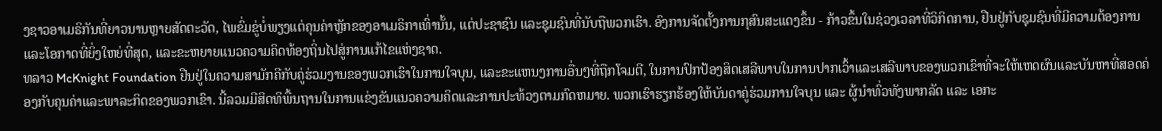ງຊາວອາເມຣິກັນທີ່ຍາວນານຫຼາຍສັດຕະວັດ, ໄພຂົ່ມຂູ່ບໍ່ພຽງແຕ່ຄຸນຄ່າຫຼັກຂອງອາເມຣິກາເທົ່ານັ້ນ, ແຕ່ປະຊາຊົນ ແລະຊຸມຊົນທີ່ນັບຖືພວກເຮົາ. ອົງການຈັດຕັ້ງການກຸສົນສະແດງຂຶ້ນ - ກ້າວຂຶ້ນໃນຊ່ວງເວລາທີ່ວິກິດການ, ຢືນຢູ່ກັບຊຸມຊົນທີ່ມີຄວາມຕ້ອງການແລະໂອກາດທີ່ຍິ່ງໃຫຍ່ທີ່ສຸດ, ແລະຂະຫຍາຍແນວຄວາມຄິດທ້ອງຖິ່ນໄປສູ່ການແກ້ໄຂແຫ່ງຊາດ.
ທລາວ McKnight Foundation ຢືນຢູ່ໃນຄວາມສາມັກຄີກັບຄູ່ຮ່ວມງານຂອງພວກເຮົາໃນການໃຈບຸນ, ແລະຂະແຫນງການອື່ນໆທີ່ຖືກໂຈມຕີ, ໃນການປົກປ້ອງສິດເສລີພາບໃນການປາກເວົ້າແລະເສລີພາບຂອງພວກເຂົາທີ່ຈະໃຫ້ເຫດຜົນແລະບັນຫາທີ່ສອດຄ່ອງກັບຄຸນຄ່າແລະພາລະກິດຂອງພວກເຂົາ. ນີ້ລວມມີສິດທິພື້ນຖານໃນການແຂ່ງຂັນແນວຄວາມຄິດແລະການປະທ້ວງຕາມກົດຫມາຍ. ພວກເຮົາຮຽກຮ້ອງໃຫ້ບັນດາຄູ່ຮ່ວມການໃຈບຸນ ແລະ ຜູ້ນໍາທົ່ວທັງພາກລັດ ແລະ ເອກະ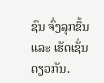ຊົນ ຈົ່ງລຸກຂຶ້ນ ແລະ ເຮັດເຊັ່ນດຽວກັນ.